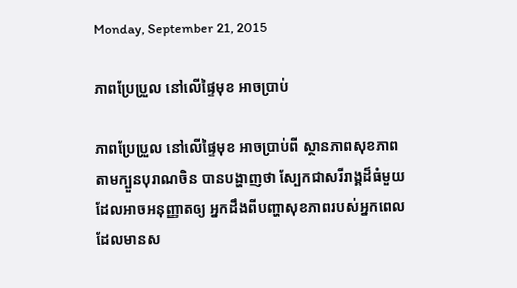Monday, September 21, 2015

ភាពប្រែប្រួល នៅលើផ្ទៃមុខ អាចប្រាប់

ភាពប្រែប្រួល នៅលើផ្ទៃមុខ អាចប្រាប់ពី ស្ថានភាពសុខភាព
តាមក្បួនបុរាណចិន បានបង្ហាញថា ស្បែកជាសរីរាង្គដ៏ធំមួយ ដែលអាចអនុញ្ញាតឲ្យ អ្នកដឹងពីបញ្ហាសុខភាពរបស់អ្នកពេល ដែលមានស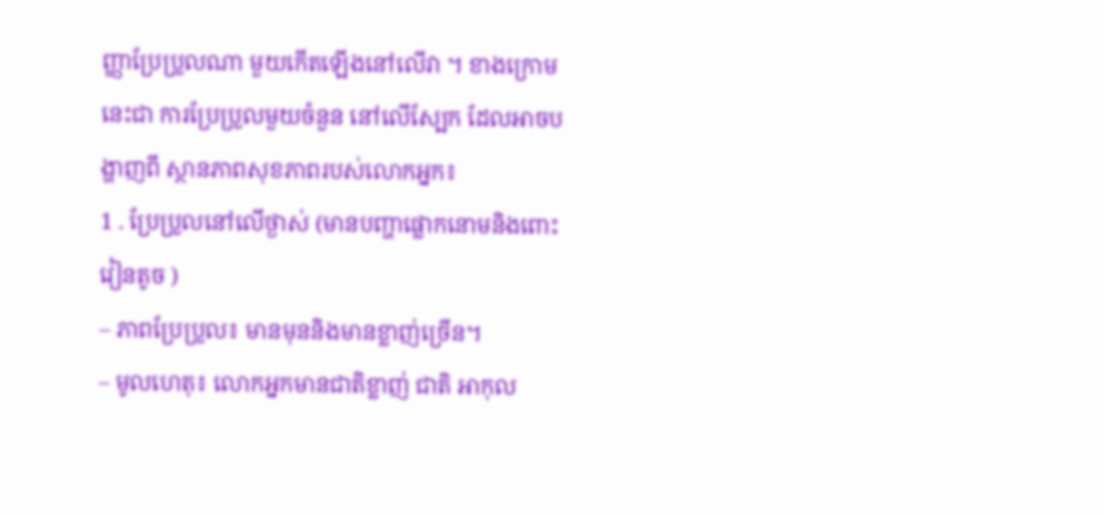ញ្ញាប្រែប្រួលណា មួយកើតឡើងនៅលើវា ។ ខាងក្រោមនេះជា ការប្រែប្រួលមួយចំនួន នៅលើស្បែក ដែលអាចបង្ហាញពី ស្ថានភាពសុខភាពរបស់លោកអ្នក៖
1 . ប្រែប្រួលនៅលើថ្ងាស់ (មានបញ្ហាផ្លោកនោមនិងពោះវៀនតូច )
– ភាពប្រែប្រួល៖ មានមុននិងមានខ្លាញ់ច្រើន។
– មូលហេតុ៖ លោកអ្នកមានជាតិខ្លាញ់ ជាតិ អាកុល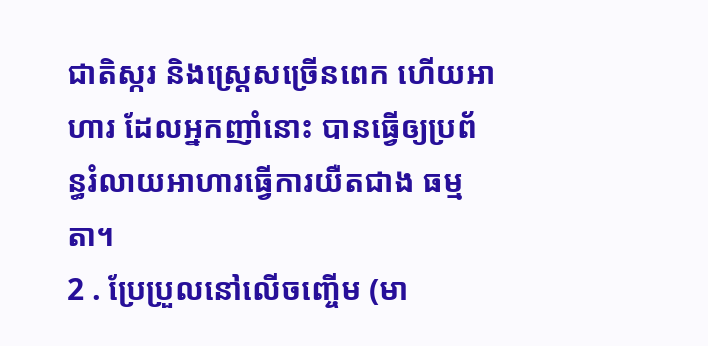ជាតិស្ករ និងស្ត្រេសច្រើនពេក ហើយអាហារ ដែលអ្នកញាំនោះ បានធ្វើឲ្យប្រព័ន្ធរំលាយអាហារធ្វើការយឺតជាង ធម្មតា។
2 . ប្រែប្រួលនៅលើចញ្ចើម (មា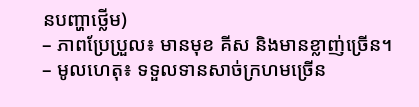នបញ្ហាថ្លើម)
– ភាពប្រែប្រួល៖ មានមុខ គីស និងមានខ្លាញ់ច្រើន។
– មូលហេតុ៖ ទទួលទានសាច់ក្រហមច្រើន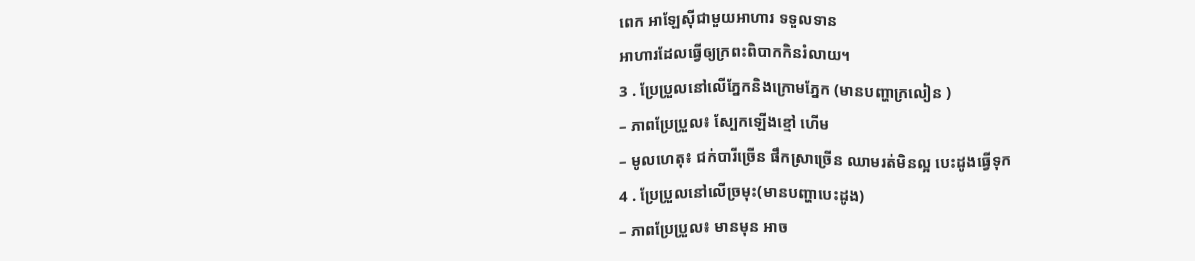ពេក អាឡែស៊ីជាមួយអាហារ ទទួលទាន
អាហារដែលធ្វើឲ្យក្រពះពិបាកកិនរំលាយ។
3 . ប្រែប្រួលនៅលើភ្នែកនិងក្រោមភ្នែក (មានបញ្ហាក្រលៀន )
– ភាពប្រែប្រួល៖ ស្បែកឡើងខ្មៅ ហើម
– មូលហេតុ៖ ជក់បារីច្រើន ផឹកស្រាច្រើន ឈាមរត់មិនល្អ បេះដូងធ្វើទុក
4 . ប្រែប្រួលនៅលើច្រមុះ(មានបញ្ហាបេះដូង)
– ភាពប្រែប្រួល៖ មានមុន អាច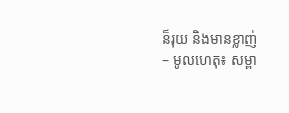ន៏រុយ និងមានខ្លាញ់
– មូលហេតុ៖ សម្ពា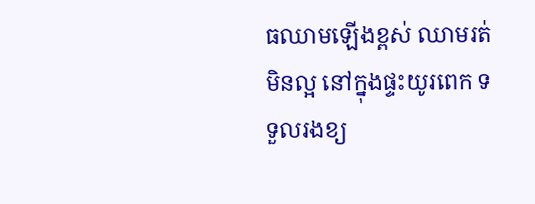ធឈាមឡើងខ្ពស់ ឈាមរត់មិនល្អ នៅក្នុងផ្ទះយូរពេក ទទួលរងខ្យ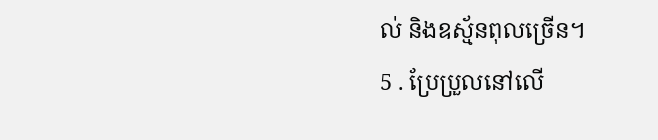ល់ និងឧស្ម័នពុលច្រើន។
5 . ប្រែប្រួលនៅលើ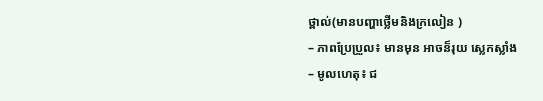ថ្ពាល់(មានបញ្ហាថ្លើមនិងក្រលៀន )
– ភាពប្រែប្រួល៖ មានមុន អាចន៏រុយ ស្លេកស្លាំង
– មូលហេតុ៖ ជ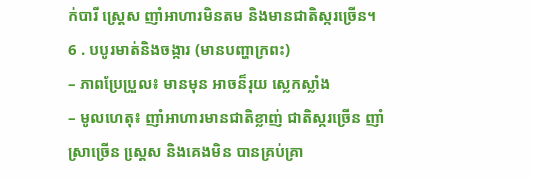ក់បារី ស្ត្រេស ញាំអាហារមិនតម និងមានជាតិស្ករច្រើន។
6 . បបូរមាត់និងចង្ការ (មានបញ្ហាក្រពះ)
– ភាពប្រែប្រួល៖ មានមុន អាចន៏រុយ ស្លេកស្លាំង
– មូលហេតុ៖ ញាំអាហារមានជាតិខ្លាញ់ ជាតិស្ករច្រើន ញាំស្រាច្រើន ស្តេ្រស និងគេងមិន បានគ្រប់គ្រា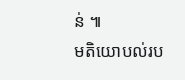ន់ ៕
មតិយោបល់រប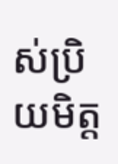ស់ប្រិយមិត្ត